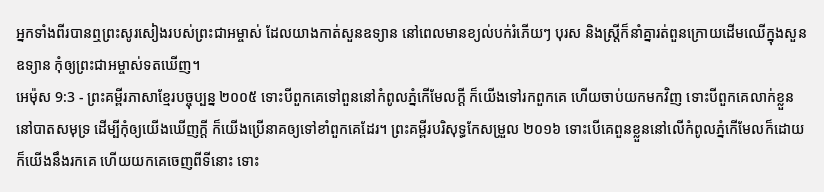អ្នកទាំងពីរបានឮព្រះសូរសៀងរបស់ព្រះជាអម្ចាស់ ដែលយាងកាត់សួនឧទ្យាន នៅពេលមានខ្យល់បក់រំភើយៗ បុរស និងស្ត្រីក៏នាំគ្នារត់ពួនក្រោយដើមឈើក្នុងសួនឧទ្យាន កុំឲ្យព្រះជាអម្ចាស់ទតឃើញ។
អេម៉ុស 9:3 - ព្រះគម្ពីរភាសាខ្មែរបច្ចុប្បន្ន ២០០៥ ទោះបីពួកគេទៅពួននៅកំពូលភ្នំកើមែលក្ដី ក៏យើងទៅរកពួកគេ ហើយចាប់យកមកវិញ ទោះបីពួកគេលាក់ខ្លួននៅបាតសមុទ្រ ដើម្បីកុំឲ្យយើងឃើញក្ដី ក៏យើងប្រើនាគឲ្យទៅខាំពួកគេដែរ។ ព្រះគម្ពីរបរិសុទ្ធកែសម្រួល ២០១៦ ទោះបើគេពួនខ្លួននៅលើកំពូលភ្នំកើមែលក៏ដោយ ក៏យើងនឹងរកគេ ហើយយកគេចេញពីទីនោះ ទោះ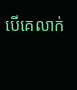បើគេលាក់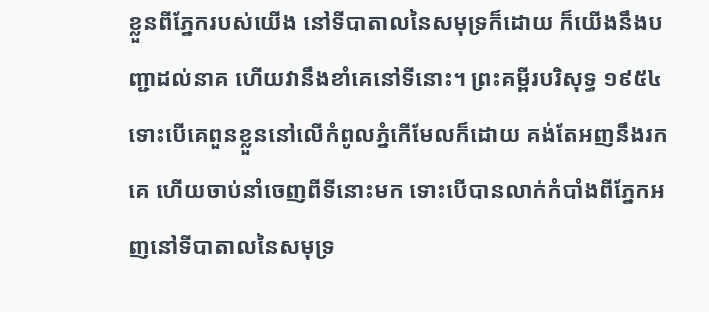ខ្លួនពីភ្នែករបស់យើង នៅទីបាតាលនៃសមុទ្រក៏ដោយ ក៏យើងនឹងបញ្ជាដល់នាគ ហើយវានឹងខាំគេនៅទីនោះ។ ព្រះគម្ពីរបរិសុទ្ធ ១៩៥៤ ទោះបើគេពួនខ្លួននៅលើកំពូលភ្នំកើមែលក៏ដោយ គង់តែអញនឹងរកគេ ហើយចាប់នាំចេញពីទីនោះមក ទោះបើបានលាក់កំបាំងពីភ្នែកអញនៅទីបាតាលនៃសមុទ្រ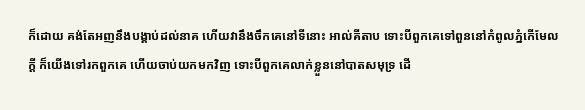ក៏ដោយ គង់តែអញនឹងបង្គាប់ដល់នាគ ហើយវានឹងចឹកគេនៅទីនោះ អាល់គីតាប ទោះបីពួកគេទៅពួននៅកំពូលភ្នំកើមែលក្ដី ក៏យើងទៅរកពួកគេ ហើយចាប់យកមកវិញ ទោះបីពួកគេលាក់ខ្លួននៅបាតសមុទ្រ ដើ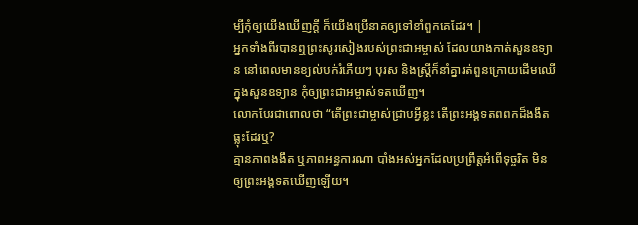ម្បីកុំឲ្យយើងឃើញក្ដី ក៏យើងប្រើនាគឲ្យទៅខាំពួកគេដែរ។ |
អ្នកទាំងពីរបានឮព្រះសូរសៀងរបស់ព្រះជាអម្ចាស់ ដែលយាងកាត់សួនឧទ្យាន នៅពេលមានខ្យល់បក់រំភើយៗ បុរស និងស្ត្រីក៏នាំគ្នារត់ពួនក្រោយដើមឈើក្នុងសួនឧទ្យាន កុំឲ្យព្រះជាអម្ចាស់ទតឃើញ។
លោកបែរជាពោលថា “តើព្រះជាម្ចាស់ជ្រាបអ្វីខ្លះ តើព្រះអង្គទតពពកដ៏ងងឹតធ្លុះដែរឬ?
គ្មានភាពងងឹត ឬភាពអន្ធការណា បាំងអស់អ្នកដែលប្រព្រឹត្តអំពើទុច្ចរិត មិនឲ្យព្រះអង្គទតឃើញឡើយ។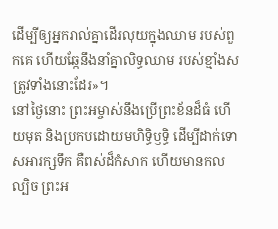ដើម្បីឲ្យអ្នករាល់គ្នាដើរលុយក្នុងឈាម របស់ពួកគេ ហើយឆ្កែនឹងនាំគ្នាលិទ្ធឈាម របស់ខ្មាំងសត្រូវទាំងនោះដែរ»។
នៅថ្ងៃនោះ ព្រះអម្ចាស់នឹងប្រើព្រះខ័នដ៏ធំ ហើយមុត និងប្រកបដោយមហិទ្ធិឫទ្ធិ ដើម្បីដាក់ទោសអារក្សទឹក គឺពស់ដ៏កំសាក ហើយមានកលល្បិច ព្រះអ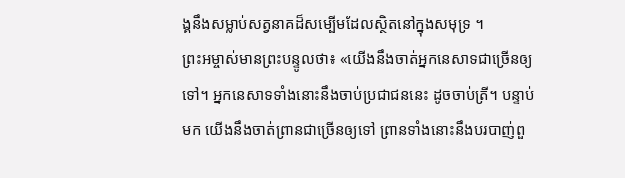ង្គនឹងសម្លាប់សត្វនាគដ៏សម្បើមដែលស្ថិតនៅក្នុងសមុទ្រ ។
ព្រះអម្ចាស់មានព្រះបន្ទូលថា៖ «យើងនឹងចាត់អ្នកនេសាទជាច្រើនឲ្យទៅ។ អ្នកនេសាទទាំងនោះនឹងចាប់ប្រជាជននេះ ដូចចាប់ត្រី។ បន្ទាប់មក យើងនឹងចាត់ព្រានជាច្រើនឲ្យទៅ ព្រានទាំងនោះនឹងបរបាញ់ពួ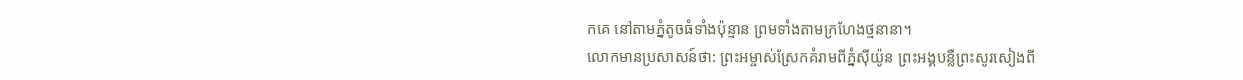កគេ នៅតាមភ្នំតូចធំទាំងប៉ុន្មាន ព្រមទាំងតាមក្រហែងថ្មនានា។
លោកមានប្រសាសន៍ថា: ព្រះអម្ចាស់ស្រែកគំរាមពីភ្នំស៊ីយ៉ូន ព្រះអង្គបន្លឺព្រះសូរសៀងពី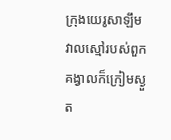ក្រុងយេរូសាឡឹម វាលស្មៅរបស់ពួកគង្វាលក៏ក្រៀមស្ងួត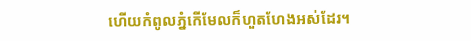ហើយកំពូលភ្នំកើមែលក៏ហួតហែងអស់ដែរ។